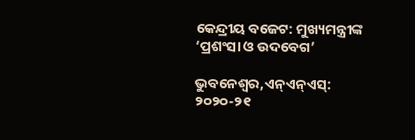କେନ୍ଦ୍ରୀୟ ବଜେଟ: ମୁଖ୍ୟମନ୍ତ୍ରୀଙ୍କ ‘ପ୍ରଶଂସା ଓ ଉଦବେଗ’

ଭୁବନେଶ୍ୱର,ଏନ୍ଏନ୍ଏସ୍: ୨୦୨୦-୨୧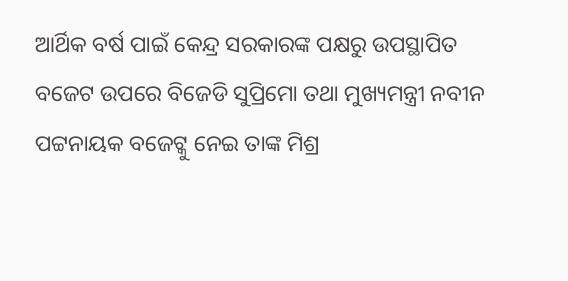ଆର୍ଥିକ ବର୍ଷ ପାଇଁ କେନ୍ଦ୍ର ସରକାରଙ୍କ ପକ୍ଷରୁ ଉପସ୍ଥାପିତ ବଜେଟ ଉପରେ ବିଜେଡି ସୁପ୍ରିମୋ ତଥା ମୁଖ୍ୟମନ୍ତ୍ରୀ ନବୀନ ପଟ୍ଟନାୟକ ବଜେଟ୍କୁ ନେଇ ତାଙ୍କ ମିଶ୍ର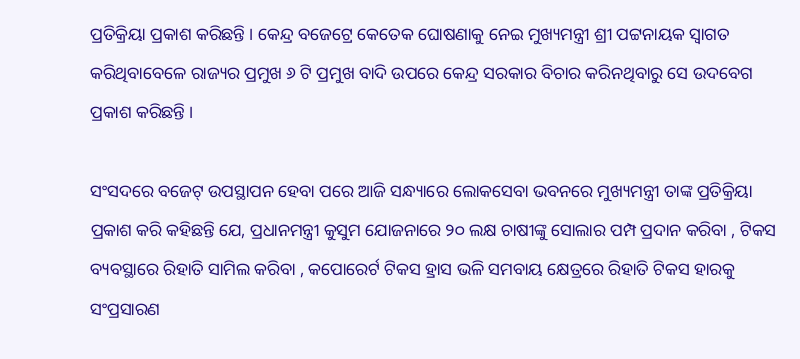ପ୍ରତିକ୍ରିୟା ପ୍ରକାଶ କରିଛନ୍ତି । କେନ୍ଦ୍ର ବଜେଟ୍ରେ କେତେକ ଘୋଷଣାକୁ ନେଇ ମୁଖ୍ୟମନ୍ତ୍ରୀ ଶ୍ରୀ ପଟ୍ଟନାୟକ ସ୍ୱାଗତ କରିଥିବାବେଳେ ରାଜ୍ୟର ପ୍ରମୁଖ ୬ ଟି ପ୍ରମୁଖ ବାଦି ଉପରେ କେନ୍ଦ୍ର ସରକାର ବିଚାର କରିନଥିବାରୁ ସେ ଉଦବେଗ ପ୍ରକାଶ କରିଛନ୍ତି ।

ସଂସଦରେ ବଜେଟ୍ ଉପସ୍ଥାପନ ହେବା ପରେ ଆଜି ସନ୍ଧ୍ୟାରେ ଲୋକସେବା ଭବନରେ ମୁଖ୍ୟମନ୍ତ୍ରୀ ତାଙ୍କ ପ୍ରତିକ୍ରିୟା ପ୍ରକାଶ କରି କହିଛନ୍ତି ଯେ, ପ୍ରଧାନମନ୍ତ୍ରୀ କୁସୁମ ଯୋଜନାରେ ୨୦ ଲକ୍ଷ ଚାଷୀଙ୍କୁ ସୋଲାର ପମ୍ପ ପ୍ରଦାନ କରିବା , ଟିକସ ବ୍ୟବସ୍ଥାରେ ରିହାତି ସାମିଲ କରିବା , କପୋରେର୍ଟ ଟିକସ ହ୍ରାସ ଭଳି ସମବାୟ କ୍ଷେତ୍ରରେ ରିହାତି ଟିକସ ହାରକୁ ସଂପ୍ରସାରଣ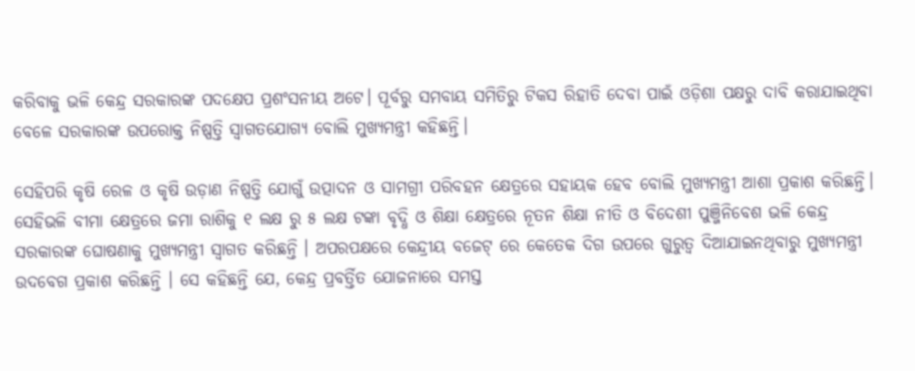କରିବାକୁ ଭଳି କେନ୍ଦ୍ର ସରକାରଙ୍କ ପଦକ୍ଷେପ ପ୍ରଶଂସନୀୟ ଅଟେ। ପୂର୍ବରୁ ସମବାୟ ସମିତିରୁ ଟିକସ ରିହାତି ଦେବା ପାଇଁ ଓଡ଼ିଶା ପକ୍ଷରୁ ଦାବି କରାଯାଇଥିବା ବେଳେ ସରକାରଙ୍କ ଉପରୋକ୍ତ ନିଷ୍ପତ୍ତି ସ୍ୱାଗତଯୋଗ୍ୟ ବୋଲି ମୁଖ୍ୟମନ୍ତ୍ରୀ କହିଛନ୍ତି।

ସେହିପରି କୃଷି ରେଳ ଓ କୃଷି ଉଡ଼ାଣ ନିଷ୍ପତ୍ତି ଯୋଗୁଁ ଉତ୍ପାଦନ ଓ ସାମଗ୍ରୀ ପରିବହନ କ୍ଷେତ୍ରରେ ସହାୟକ ହେବ ବୋଲି ମୁଖ୍ୟମନ୍ତ୍ରୀ ଆଶା ପ୍ରକାଶ କରିଛନ୍ତି। ସେହିଭଳି ବୀମା କ୍ଷେତ୍ରରେ ଜମା ରାଶିକୁ ୧ ଲକ୍ଷ ରୁ ୫ ଲକ୍ଷ ଟଙ୍କା ବୃଦ୍ଧି ଓ ଶିକ୍ଷା କ୍ଷେତ୍ରରେ ନୂତନ ଶିକ୍ଷା ନୀତି ଓ ବିଦେଶୀ ପୁଞ୍ଜିନିବେଶ ଭଳି କେନ୍ଦ୍ର ସରକାରଙ୍କ ଘୋଷଣାକୁ ମୁଖ୍ୟମନ୍ତ୍ରୀ ସ୍ୱାଗତ କରିଛନ୍ତି । ଅପରପକ୍ଷରେ କେନ୍ଦ୍ରୀୟ ବଜେଟ୍ ରେ କେତେକ ଦିଗ ଉପରେ ଗୁରୁତ୍ୱ ଦିଆଯାଇନଥିବାରୁ ମୁଖ୍ୟମନ୍ତ୍ରୀ ଉଦବେଗ ପ୍ରକାଶ କରିଛନ୍ତି । ସେ କହିଛନ୍ତି ଯେ, କେନ୍ଦ୍ର ପ୍ରବର୍ତ୍ତିତ ଯୋଜନାରେ ସମସ୍ତ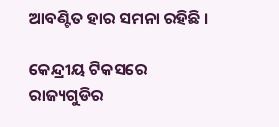ଆବଣ୍ଟିତ ହାର ସମନା ରହିଛି ।

କେନ୍ଦ୍ରୀୟ ଟିକସରେ ରାଜ୍ୟଗୁଡିର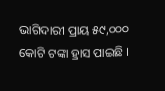ଭାଗିଦାରୀ ପ୍ରାୟ ୫୯,୦୦୦ କୋଟି ଟଙ୍କା ହ୍ରାସ ପାଇଛି ।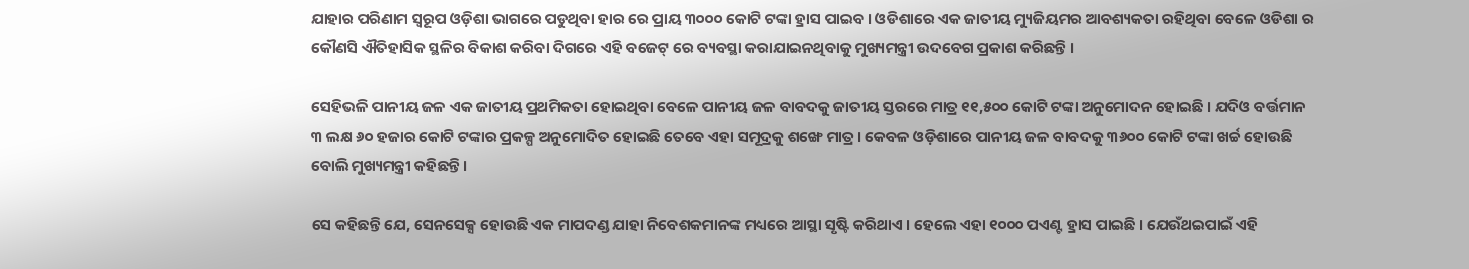ଯାହାର ପରିଣାମ ସ୍ୱରୂପ ଓଡ଼ିଶା ଭାଗରେ ପଡୁଥିବା ହାର ରେ ପ୍ରାୟ ୩୦୦୦ କୋଟି ଟଙ୍କା ହ୍ରାସ ପାଇବ । ଓଡିଶାରେ ଏକ ଜାତୀୟ ମ୍ୟୁଜିୟମର ଆବଶ୍ୟକତା ରହିଥିବା ବେଳେ ଓଡିଶା ର କୌଣସି ଐତିହାସିକ ସ୍ଥଳିର ବିକାଶ କରିବା ଦିଗରେ ଏହି ବଜେଟ୍ ରେ ବ୍ୟବସ୍ଥା କରାଯାଇନଥିବାକୁ ମୁଖ୍ୟମନ୍ତ୍ରୀ ଉଦବେଗ ପ୍ରକାଶ କରିଛନ୍ତି ।

ସେହିଭଳି ପାନୀୟ ଜଳ ଏକ ଜାତୀୟ ପ୍ରଥମିକତା ହୋଇଥିବା ବେଳେ ପାନୀୟ ଜଳ ବାବଦକୁ ଜାତୀୟ ସ୍ତରରେ ମାତ୍ର ୧୧,୫୦୦ କୋଟି ଟଙ୍କା ଅନୁମୋଦନ ହୋଇଛି । ଯଦିଓ ବର୍ତ୍ତମାନ ୩ ଲକ୍ଷ ୬୦ ହଜାର କୋଟି ଟଙ୍କାର ପ୍ରକଳ୍ପ ଅନୁମୋଦିତ ହୋଇଛି ତେବେ ଏହା ସମୂଦ୍ରକୁ ଶଙ୍ଖେ ମାତ୍ର । କେବଳ ଓଡ଼ିଶାରେ ପାନୀୟ ଜଳ ବାବଦକୁ ୩୬୦୦ କୋଟି ଟଙ୍କା ଖର୍ଚ୍ଚ ହୋଉଛି ବୋଲି ମୁଖ୍ୟମନ୍ତ୍ରୀ କହିଛନ୍ତି ।

ସେ କହିଛନ୍ତି ଯେ, ସେନସେକ୍ସ ହୋଉଛି ଏକ ମାପଦଣ୍ଡ ଯାହା ନିବେଶକମାନଙ୍କ ମଧ୍ୟରେ ଆସ୍ଥା ସୃଷ୍ଟି କରିଥାଏ । ହେଲେ ଏହା ୧୦୦୦ ପଏଣ୍ଟ ହ୍ରାସ ପାଇଛି । ଯେଉଁଥଇପାଇଁ ଏହି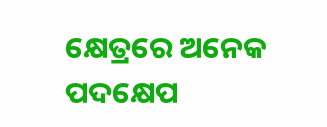କ୍ଷେତ୍ରରେ ଅନେକ ପଦକ୍ଷେପ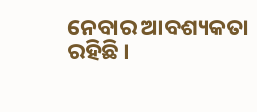ନେବାର ଆବଶ୍ୟକତା ରହିଛି ।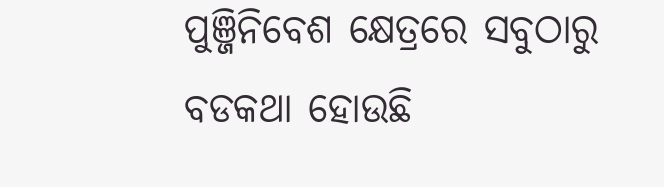ପୁଞ୍ଜିନିବେଶ କ୍ଷେତ୍ରରେ ସବୁଠାରୁ ବଡକଥା ହୋଉଛି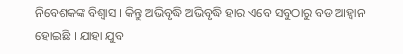ନିବେଶକଙ୍କ ବିଶ୍ୱାସ । କିନ୍ତୁ ଅଭିବୃଦ୍ଧି ଅଭିବୃଦ୍ଧି ହାର ଏବେ ସବୁଠାରୁ ବଡ ଆହ୍ୱାନ ହୋଇଛି । ଯାହା ଯୁବ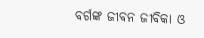ବର୍ଗଙ୍କ ଜୀବନ ଜୀବିକା ଓ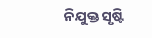ନିଯୁକ୍ତ ସୃଷ୍ଟି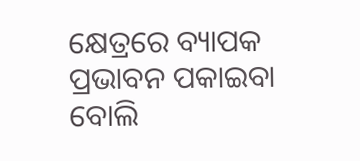କ୍ଷେତ୍ରରେ ବ୍ୟାପକ ପ୍ରଭାବନ ପକାଇବା ବୋଲି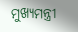ମୁଖ୍ୟମନ୍ତ୍ରୀ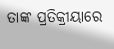ତାଙ୍କ ପ୍ରତିକ୍ରୀୟାରେ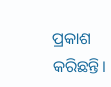ପ୍ରକାଶ କରିଛନ୍ତି।